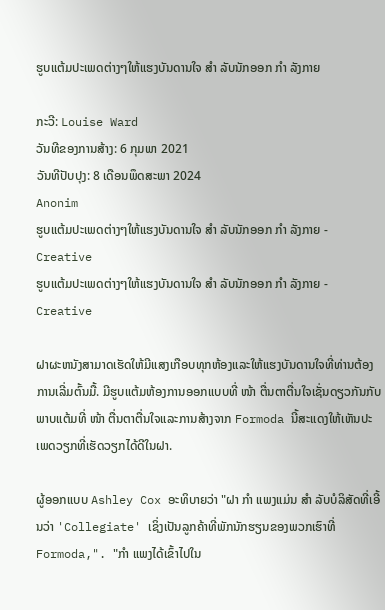ຮູບແຕ້ມປະເພດຕ່າງໆໃຫ້ແຮງບັນດານໃຈ ສຳ ລັບນັກອອກ ກຳ ລັງກາຍ

ກະວີ: Louise Ward
ວັນທີຂອງການສ້າງ: 6 ກຸມພາ 2021
ວັນທີປັບປຸງ: 8 ເດືອນພຶດສະພາ 2024
Anonim
ຮູບແຕ້ມປະເພດຕ່າງໆໃຫ້ແຮງບັນດານໃຈ ສຳ ລັບນັກອອກ ກຳ ລັງກາຍ - Creative
ຮູບແຕ້ມປະເພດຕ່າງໆໃຫ້ແຮງບັນດານໃຈ ສຳ ລັບນັກອອກ ກຳ ລັງກາຍ - Creative

ຝາຜະຫນັງສາມາດເຮັດໃຫ້ມີແສງເກືອບທຸກຫ້ອງແລະໃຫ້ແຮງບັນດານໃຈທີ່ທ່ານຕ້ອງການເລີ່ມຕົ້ນມື້. ມີຮູບແຕ້ມຫ້ອງການອອກແບບທີ່ ໜ້າ ຕື່ນຕາຕື່ນໃຈເຊັ່ນດຽວກັນກັບພາບແຕ້ມທີ່ ໜ້າ ຕື່ນຕາຕື່ນໃຈແລະການສ້າງຈາກ Formoda ນີ້ສະແດງໃຫ້ເຫັນປະເພດວຽກທີ່ເຮັດວຽກໄດ້ດີໃນຝາ.

ຜູ້ອອກແບບ Ashley Cox ອະທິບາຍວ່າ "ຝາ ກຳ ແພງແມ່ນ ສຳ ລັບບໍລິສັດທີ່ເອີ້ນວ່າ 'Collegiate' ເຊິ່ງເປັນລູກຄ້າທີ່ພັກນັກຮຽນຂອງພວກເຮົາທີ່ Formoda,". "ກຳ ແພງໄດ້ເຂົ້າໄປໃນ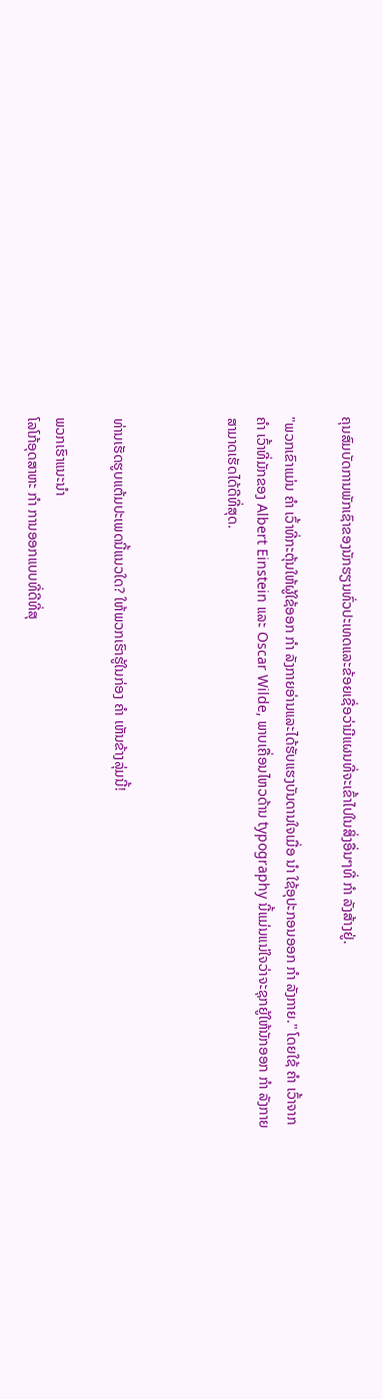ຄຸນສົມບັດການພັກເຊົາຂອງນັກຮຽນທົ່ວປະເທດແລະຂ້ອຍເຊື່ອວ່າມີແຜນທີ່ຈະເຂົ້າໄປໃນສິ່ງອື່ນໆທີ່ ກຳ ລັງສ້າງຢູ່.

"ພວກເຂົາແມ່ນ ຄຳ ເວົ້າທີ່ກະຕຸ້ນໃຫ້ຜູ້ໃຊ້ອອກ ກຳ ລັງກາຍອ່ານແລະໄດ້ຮັບແຮງບັນດານໃຈເມື່ອ ນຳ ໃຊ້ອຸປະກອນອອກ ກຳ ລັງກາຍ." ໂດຍໃຊ້ ຄຳ ເວົ້າຈາກ ຄຳ ເວົ້າທີ່ມັກຂອງ Albert Einstein ແລະ Oscar Wilde, ພາບເຄື່ອນໄຫວດ້ານ typography ນີ້ແມ່ນແນ່ໃຈວ່າຈະຊຸກຍູ້ໃຫ້ນັກອອກ ກຳ ລັງກາຍສາມາດເຮັດໄດ້ດີທີ່ສຸດ.



ທ່ານເຮັດຮູບແຕ້ມປະເພດນີ້ແນວໃດ? ໃຫ້ພວກເຮົາຮູ້ໃນກ່ອງ ຄຳ ເຫັນຂ້າງລຸ່ມນີ້!

ພວກເຮົາແນະນໍາ
ໂລໂກ້ອຸດສາຫະ ກຳ ການອອກແບບທີ່ດີທີ່ສຸ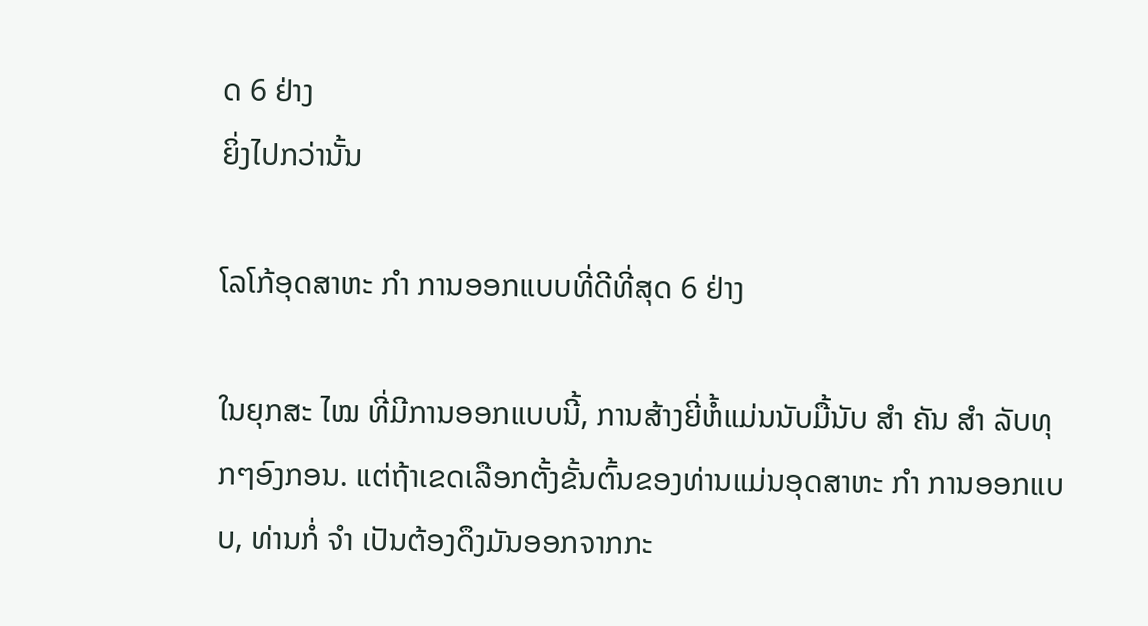ດ 6 ຢ່າງ
ຍິ່ງໄປກວ່ານັ້ນ

ໂລໂກ້ອຸດສາຫະ ກຳ ການອອກແບບທີ່ດີທີ່ສຸດ 6 ຢ່າງ

ໃນຍຸກສະ ໄໝ ທີ່ມີການອອກແບບນີ້, ການສ້າງຍີ່ຫໍ້ແມ່ນນັບມື້ນັບ ສຳ ຄັນ ສຳ ລັບທຸກໆອົງກອນ. ແຕ່ຖ້າເຂດເລືອກຕັ້ງຂັ້ນຕົ້ນຂອງທ່ານແມ່ນອຸດສາຫະ ກຳ ການອອກແບບ, ທ່ານກໍ່ ຈຳ ເປັນຕ້ອງດຶງມັນອອກຈາກກະ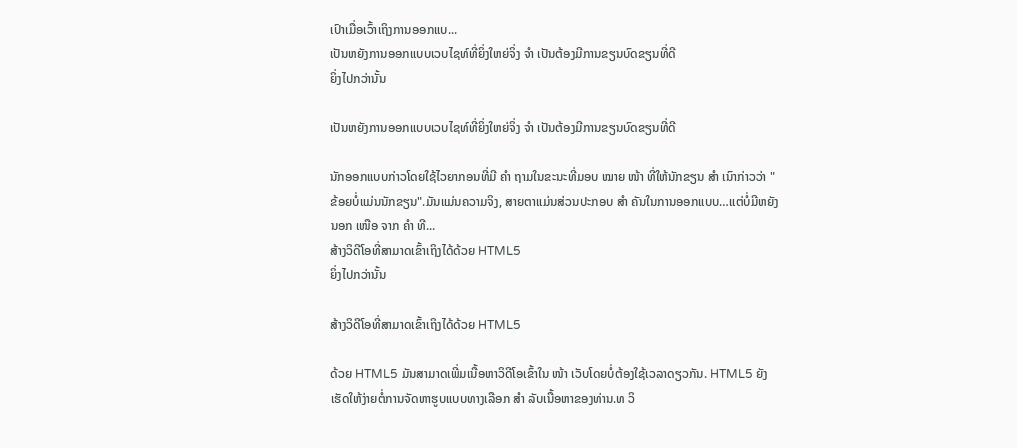ເປົາເມື່ອເວົ້າເຖິງການອອກແບ...
ເປັນຫຍັງການອອກແບບເວບໄຊທ໌ທີ່ຍິ່ງໃຫຍ່ຈິ່ງ ຈຳ ເປັນຕ້ອງມີການຂຽນບົດຂຽນທີ່ດີ
ຍິ່ງໄປກວ່ານັ້ນ

ເປັນຫຍັງການອອກແບບເວບໄຊທ໌ທີ່ຍິ່ງໃຫຍ່ຈິ່ງ ຈຳ ເປັນຕ້ອງມີການຂຽນບົດຂຽນທີ່ດີ

ນັກອອກແບບກ່າວໂດຍໃຊ້ໄວຍາກອນທີ່ມີ ຄຳ ຖາມໃນຂະນະທີ່ມອບ ໝາຍ ໜ້າ ທີ່ໃຫ້ນັກຂຽນ ສຳ ເນົາກ່າວວ່າ "ຂ້ອຍບໍ່ແມ່ນນັກຂຽນ".ມັນແມ່ນຄວາມຈິງ, ສາຍຕາແມ່ນສ່ວນປະກອບ ສຳ ຄັນໃນການອອກແບບ…ແຕ່ບໍ່ມີຫຍັງນອກ ເໜືອ ຈາກ ຄຳ ທີ...
ສ້າງວິດີໂອທີ່ສາມາດເຂົ້າເຖິງໄດ້ດ້ວຍ HTML5
ຍິ່ງໄປກວ່ານັ້ນ

ສ້າງວິດີໂອທີ່ສາມາດເຂົ້າເຖິງໄດ້ດ້ວຍ HTML5

ດ້ວຍ HTML5 ມັນສາມາດເພີ່ມເນື້ອຫາວິດີໂອເຂົ້າໃນ ໜ້າ ເວັບໂດຍບໍ່ຕ້ອງໃຊ້ເວລາດຽວກັນ. HTML5 ຍັງເຮັດໃຫ້ງ່າຍຕໍ່ການຈັດຫາຮູບແບບທາງເລືອກ ສຳ ລັບເນື້ອຫາຂອງທ່ານ.ທ ວິ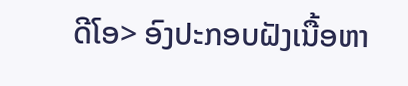ດີໂອ> ອົງປະກອບຝັງເນື້ອຫາ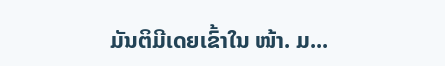ມັນຕິມີເດຍເຂົ້າໃນ ໜ້າ. ມ...